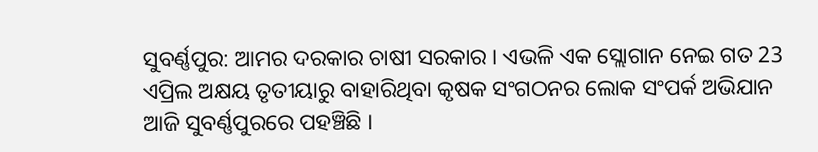ସୁବର୍ଣ୍ଣପୁର: ଆମର ଦରକାର ଚାଷୀ ସରକାର । ଏଭଳି ଏକ ସ୍ଲୋଗାନ ନେଇ ଗତ 23 ଏପ୍ରିଲ ଅକ୍ଷୟ ତୃତୀୟାରୁ ବାହାରିଥିବା କୃଷକ ସଂଗଠନର ଲୋକ ସଂପର୍କ ଅଭିଯାନ ଆଜି ସୁବର୍ଣ୍ଣପୁରରେ ପହଞ୍ଚିଛି ।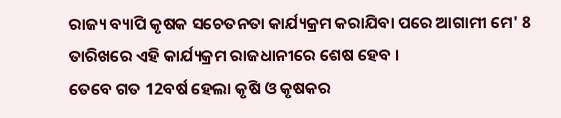ରାଜ୍ୟ ବ୍ୟାପି କୃଷକ ସଚେତନତା କାର୍ଯ୍ୟକ୍ରମ କରାଯିବା ପରେ ଆଗାମୀ ମେ' 8 ତାରିଖରେ ଏହି କାର୍ଯ୍ୟକ୍ରମ ରାଜଧାନୀରେ ଶେଷ ହେବ ।
ତେବେ ଗତ 12ବର୍ଷ ହେଲା କୃଷି ଓ କୃଷକର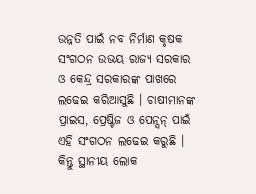ଉନ୍ନତି ପାଇଁ ନବ ନିର୍ମାଣ କୃଷକ ସଂଗଠନ ଉଭୟ ରାଜ୍ୟ ସରକାର ଓ କେନ୍ଦ୍ର ସରକାରଙ୍କ ପାଖରେ ଲଢେଇ କରିଆସୁଛି । ଚାଷୀମାନଙ୍କ ପ୍ରାଇସ, ପ୍ରେଷ୍ଟିଜ ଓ ପେନ୍ସନ୍ ପାଇଁ ଏହି ସଂଗଠନ ଲଢେଇ କରୁଛି । କିନ୍ତୁ ସ୍ଥାନୀୟ ଲୋକ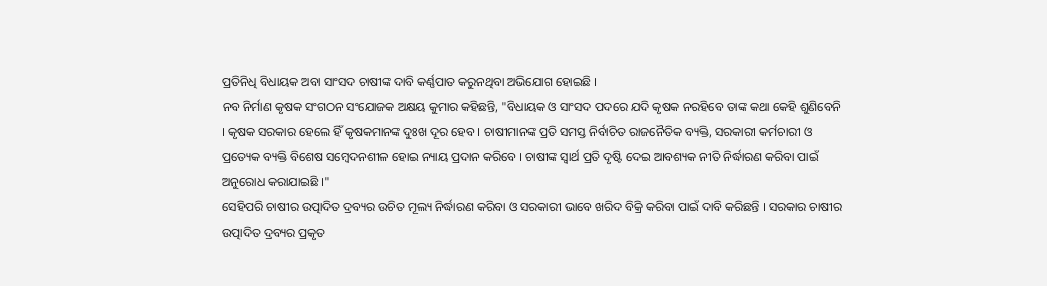ପ୍ରତିନିଧି ବିଧାୟକ ଅବା ସାଂସଦ ଚାଷୀଙ୍କ ଦାବି କର୍ଣ୍ଣପାତ କରୁନଥିବା ଅଭିଯୋଗ ହୋଇଛି ।
ନବ ନିର୍ମାଣ କୃଷକ ସଂଗଠନ ସଂଯୋଜକ ଅକ୍ଷୟ କୁମାର କହିଛନ୍ତି, "ବିଧାୟକ ଓ ସାଂସଦ ପଦରେ ଯଦି କୃଷକ ନରହିବେ ତାଙ୍କ କଥା କେହି ଶୁଣିବେନି । କୃଷକ ସରକାର ହେଲେ ହିଁ କୃଷକମାନଙ୍କ ଦୁଃଖ ଦୂର ହେବ । ଚାଷୀମାନଙ୍କ ପ୍ରତି ସମସ୍ତ ନିର୍ବାଚିତ ରାଜନୈତିକ ବ୍ୟକ୍ତି, ସରକାରୀ କର୍ମଚାରୀ ଓ ପ୍ରତ୍ୟେକ ବ୍ୟକ୍ତି ବିଶେଷ ସମ୍ବେଦନଶୀଳ ହୋଇ ନ୍ୟାୟ ପ୍ରଦାନ କରିବେ । ଚାଷୀଙ୍କ ସ୍ବାର୍ଥ ପ୍ରତି ଦୃଷ୍ଟି ଦେଇ ଆବଶ୍ୟକ ନୀତି ନିର୍ଦ୍ଧାରଣ କରିବା ପାଇଁ ଅନୁରୋଧ କରାଯାଇଛି ।"
ସେହିପରି ଚାଷୀର ଉତ୍ପାଦିତ ଦ୍ରବ୍ୟର ଉଚିତ ମୂଲ୍ୟ ନିର୍ଦ୍ଧାରଣ କରିବା ଓ ସରକାରୀ ଭାବେ ଖରିଦ ବିକ୍ରି କରିବା ପାଇଁ ଦାବି କରିଛନ୍ତି । ସରକାର ଚାଷୀର ଉତ୍ପାଦିତ ଦ୍ରବ୍ୟର ପ୍ରକୃତ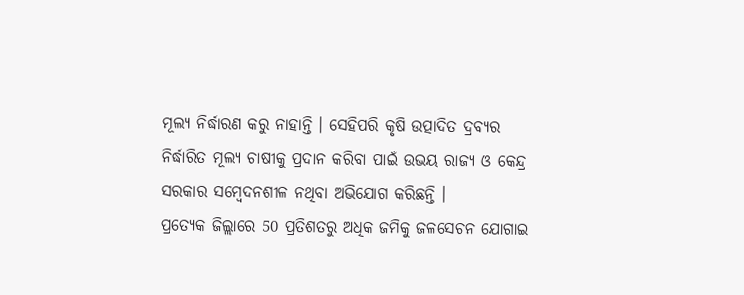ମୂଲ୍ୟ ନିର୍ଦ୍ଧାରଣ କରୁ ନାହାନ୍ତି । ସେହିପରି କୃଷି ଉତ୍ପାଦିତ ଦ୍ରବ୍ୟର ନିର୍ଦ୍ଧାରିତ ମୂଲ୍ୟ ଚାଷୀକୁ ପ୍ରଦାନ କରିବା ପାଇଁ ଉଭୟ ରାଜ୍ୟ ଓ କେନ୍ଦ୍ର ସରକାର ସମ୍ବେଦନଶୀଳ ନଥିବା ଅଭିଯୋଗ କରିଛନ୍ତି ।
ପ୍ରତ୍ୟେକ ଜିଲ୍ଲାରେ 50 ପ୍ରତିଶତରୁ ଅଧିକ ଜମିକୁ ଜଳସେଚନ ଯୋଗାଇ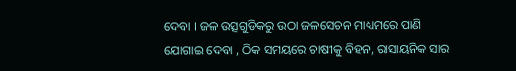ଦେବା । ଜଳ ଉତ୍ସଗୁଡିକରୁ ଉଠା ଜଳସେଚନ ମାଧ୍ୟମରେ ପାଣି ଯୋଗାଇ ଦେବା , ଠିକ ସମୟରେ ଚାଷୀକୁ ବିହନ, ରାସାୟନିକ ସାର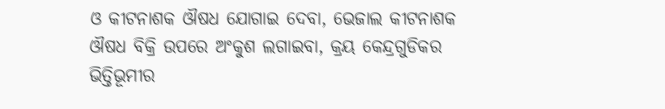ଓ କୀଟନାଶକ ଔଷଧ ଯୋଗାଇ ଦେବା, ଭେଜାଲ କୀଟନାଶକ ଔଷଧ ବିକ୍ରି ଉପରେ ଅଂକୁଶ ଲଗାଇବା, କ୍ରୟ କେନ୍ଦ୍ରଗୁଡିକର ଭିତ୍ତିଭୂମୀର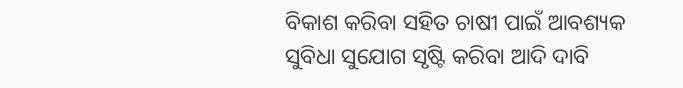ବିକାଶ କରିବା ସହିତ ଚାଷୀ ପାଇଁ ଆବଶ୍ୟକ ସୁବିଧା ସୁଯୋଗ ସୃଷ୍ଟି କରିବା ଆଦି ଦାବି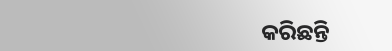କରିଛନ୍ତି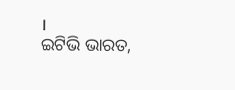।
ଇଟିଭି ଭାରତ,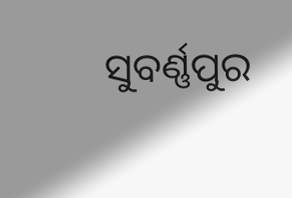ସୁବର୍ଣ୍ଣପୁର